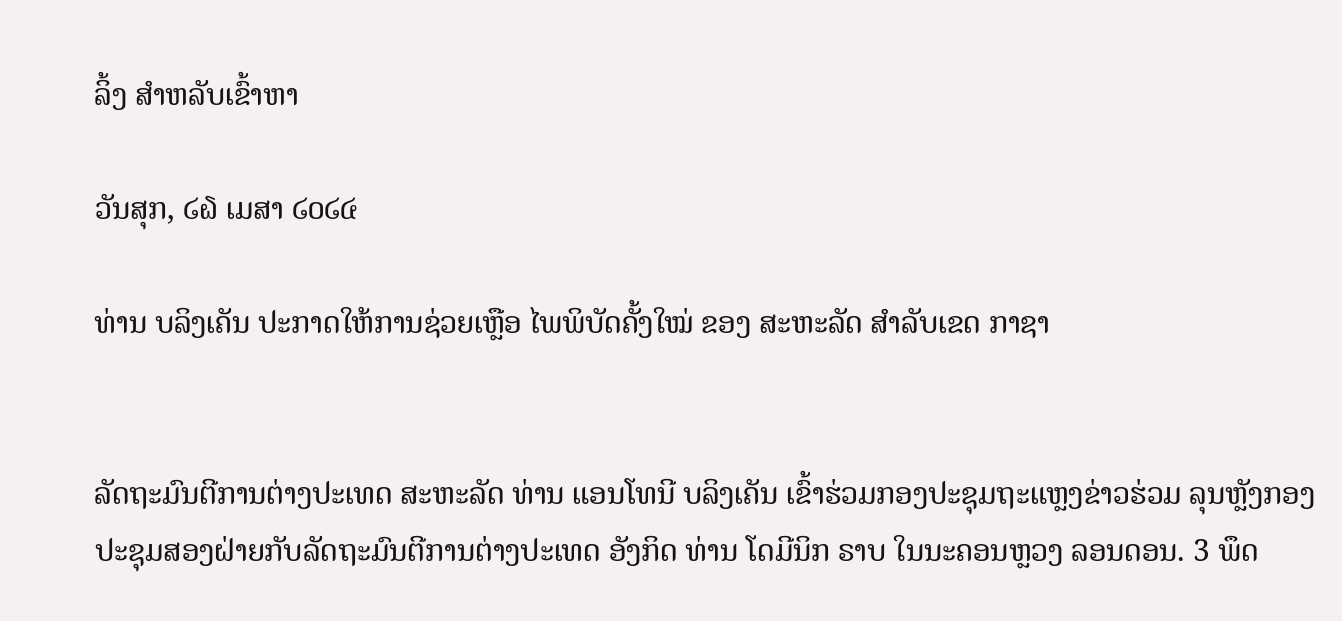ລິ້ງ ສຳຫລັບເຂົ້າຫາ

ວັນສຸກ, ໒໖ ເມສາ ໒໐໒໔

ທ່ານ ບລິງເຄັນ ປະກາດໃຫ້ການຊ່ວຍເຫຼືອ ໄພພິບັດຄັ້ງໃໝ່ ຂອງ ສະຫະລັດ ສຳລັບເຂດ ກາຊາ


ລັດຖະມົນຕີການຕ່າງປະເທດ ສະຫະລັດ ທ່ານ ແອນໂທນີ ບລິງເຄັນ ເຂົ້າຮ່ວມກອງປະຊຸມຖະແຫຼງຂ່າວຮ່ວມ ລຸນຫຼັງກອງປະຊຸມສອງຝ່າຍກັບລັດຖະມົນຕີການຕ່າງປະເທດ ອັງກິດ ທ່ານ ໂດມີນິກ ຣາບ ໃນນະຄອນຫຼວງ ລອນດອນ. 3 ພຶດ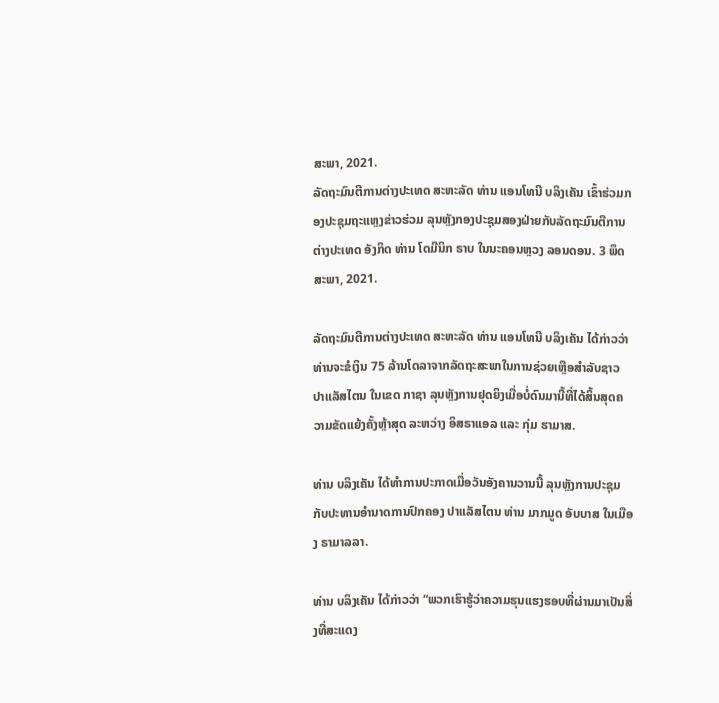ສະພາ, 2021.
ລັດຖະມົນຕີການຕ່າງປະເທດ ສະຫະລັດ ທ່ານ ແອນໂທນີ ບລິງເຄັນ ເຂົ້າຮ່ວມກອງປະຊຸມຖະແຫຼງຂ່າວຮ່ວມ ລຸນຫຼັງກອງປະຊຸມສອງຝ່າຍກັບລັດຖະມົນຕີການຕ່າງປະເທດ ອັງກິດ ທ່ານ ໂດມີນິກ ຣາບ ໃນນະຄອນຫຼວງ ລອນດອນ. 3 ພຶດສະພາ, 2021.

ລັດຖະມົນຕີການຕ່າງປະເທດ ສະຫະລັດ ທ່ານ ແອນໂທນີ ບລິງເຄັນ ໄດ້ກ່າວວ່າ ທ່ານຈະຂໍເງິນ 75 ລ້ານໂດລາຈາກລັດຖະສະພາໃນການຊ່ວຍເຫຼືອສຳລັບຊາວ ປາແລັສໄຕນ ໃນເຂດ ກາຊາ ລຸນຫຼັງການຢຸດຍິງເມື່ອບໍ່ດົນມານີ້ທີ່ໄດ້ສິ້ນສຸດຄວາມຂັດແຍ້ງຄັ້ງຫຼ້າສຸດ ລະຫວ່າງ ອິສຣາແອລ ແລະ ກຸ່ມ ຮາມາສ.

ທ່ານ ບລິງເຄັນ ໄດ້ທຳການປະກາດເມື່ອວັນອັງຄານວານນີ້ ລຸນຫຼັງການປະຊຸມກັບປະທານອຳນາດການປົກຄອງ ປາແລັສໄຕນ ທ່ານ ມາກມູດ ອັບບາສ ໃນເມືອງ ຣາມາລລາ.

ທ່ານ ບລິງເຄັນ ໄດ້ກ່າວວ່າ “ພວກເຮົາຮູ້ວ່າຄວາມຮຸນແຮງຮອບທີ່ຜ່ານມາເປັນສິ່ງທີ່ສະແດງ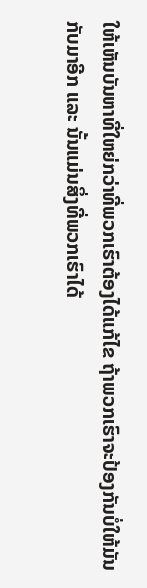ໃຫ້ເຫັນບັນຫາທີ່ໃຫຍ່ກວ່າທີ່ພວກເຮົາຕ້ອງໄດ້ແກ້ໄຂ ຖ້າພວກເຮົາຈະປ້ອງກັນບໍ່ໃຫ້ມັນກັບມາອີກ ແລະ ນັ້ນແມ່ນສິ່ງທີ່ພວກເຮົາໄດ້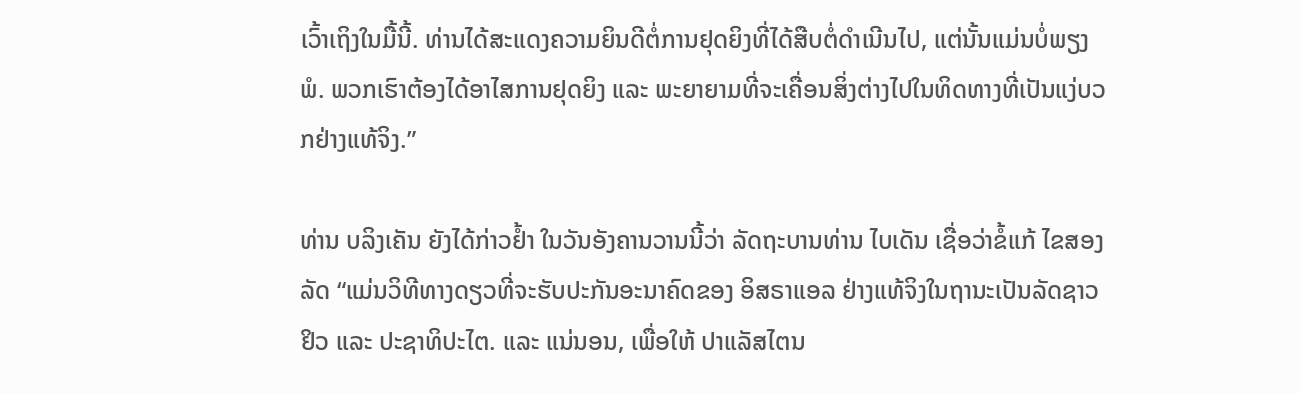ເວົ້າເຖິງໃນມື້ນີ້. ທ່ານໄດ້ສະແດງຄວາມຍິນດີຕໍ່ການຢຸດຍິງທີ່ໄດ້ສືບຕໍ່ດຳເນີນໄປ, ແຕ່ນັ້ນແມ່ນບໍ່ພຽງພໍ. ພວກເຮົາຕ້ອງໄດ້ອາໄສການຢຸດຍິງ ແລະ ພະຍາຍາມທີ່ຈະເຄື່ອນສິ່ງຕ່າງໄປໃນທິດທາງທີ່ເປັນແງ່ບວກຢ່າງແທ້ຈິງ.”

ທ່ານ ບລິງເຄັນ ຍັງໄດ້ກ່າວຢໍ້າ ໃນວັນອັງຄານວານນີ້ວ່າ ລັດຖະບານທ່ານ ໄບເດັນ ເຊື່ອວ່າຂໍ້ແກ້ ໄຂສອງລັດ “ແມ່ນວິທີທາງດຽວທີ່ຈະຮັບປະກັນອະນາຄົດຂອງ ອິສຣາແອລ ຢ່າງແທ້ຈິງໃນຖານະເປັນລັດຊາວ ຢິວ ແລະ ປະຊາທິປະໄຕ. ແລະ ແນ່ນອນ, ເພື່ອໃຫ້ ປາແລັສໄຕນ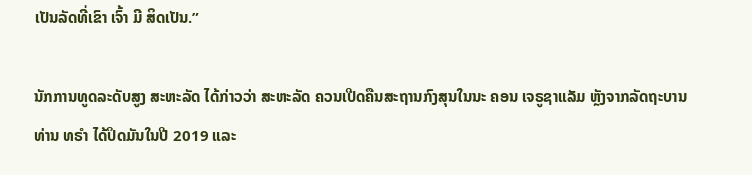ເປັນລັດທີ່ເຂົາ ເຈົ້າ ມີ ສິດເປັນ.”

ນັກການທູດລະດັບສູງ ສະຫະລັດ ໄດ້ກ່າວວ່າ ສະຫະລັດ ຄວນເປີດຄືນສະຖານກົງສຸນໃນນະ ຄອນ ເຈຣູຊາແລັມ ຫຼັງຈາກລັດຖະບານທ່ານ ທຣຳ ໄດ້ປິດມັນໃນປີ 2019 ແລະ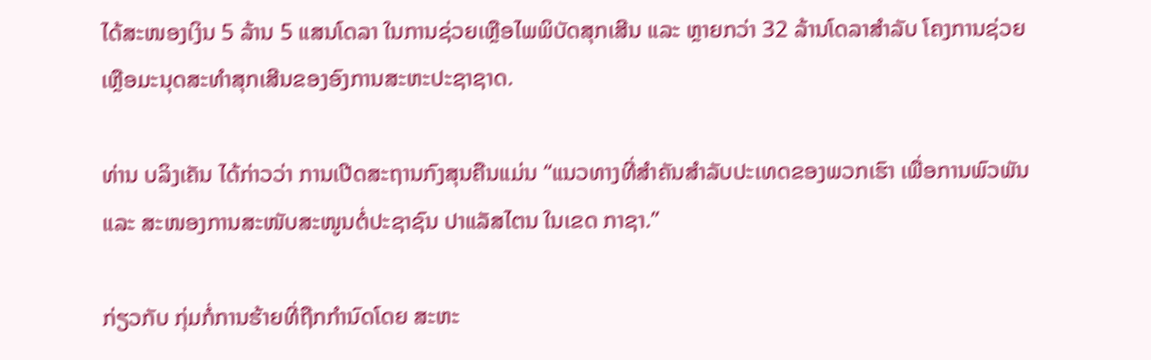ໄດ້ສະໜອງເງິນ 5 ລ້ານ 5 ແສນໂດລາ ໃນການຊ່ວຍເຫຼືອໄພພິບັດສຸກເສີນ ແລະ ຫຼາຍກວ່າ 32 ລ້ານໂດລາສຳລັບ ໂຄງການຊ່ວຍເຫຼືອມະນຸດສະທຳສຸກເສີນຂອງອົງການສະຫະປະຊາຊາດ.

ທ່ານ ບລິງເຄັນ ໄດ້ກ່າວວ່າ ການເປີດສະຖານກົງສຸນຄືນແມ່ນ “ແນວທາງທີ່ສຳຄັນສຳລັບປະເທດຂອງພວກເຮົາ ເພື່ອການພົວພັນ ແລະ ສະໜອງການສະໜັບສະໜູນຕໍ່ປະຊາຊົນ ປາແລັສໄຕນ ໃນເຂດ ກາຊາ.”

ກ່ຽວກັບ ກຸ່ມກໍ່ການຮ້າຍທີ່ຖືກກຳນົດໂດຍ ສະຫະ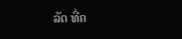ລັດ ທີ່ຄ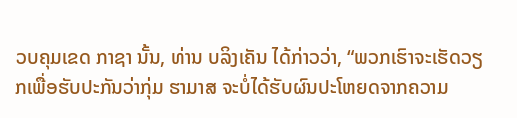ວບຄຸມເຂດ ກາຊາ ນັ້ນ, ທ່ານ ບລິງເຄັນ ໄດ້ກ່າວວ່າ, “ພວກເຮົາຈະເຮັດວຽກເພື່ອຮັບປະກັນວ່າກຸ່ມ ຮາມາສ ຈະບໍ່ໄດ້ຮັບຜົນປະໂຫຍດຈາກຄວາມ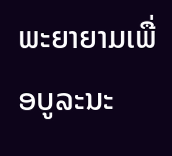ພະຍາຍາມເພື່ອບູລະນະ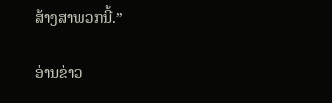ສ້າງສາພວກນີ້.”

ອ່ານຂ່າວ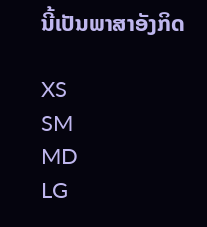ນີ້ເປັນພາສາອັງກິດ

XS
SM
MD
LG